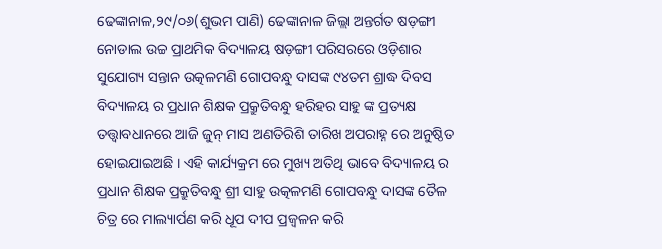ଢେଙ୍କାନାଳ,୨୯/୦୬(ଶୁଭମ ପାଣି) ଢେଙ୍କାନାଳ ଜିଲ୍ଲା ଅନ୍ତର୍ଗତ ଷଡ଼ଙ୍ଗୀ ନୋଡାଲ ଉଚ୍ଚ ପ୍ରାଥମିକ ବିଦ୍ୟାଳୟ ଷଡ଼ଙ୍ଗୀ ପରିସରରେ ଓଡ଼ିଶାର ସୁଯୋଗ୍ୟ ସନ୍ତାନ ଉତ୍କଳମଣି ଗୋପବନ୍ଧୁ ଦାସଙ୍କ ୯୪ତମ ଶ୍ରାଦ୍ଧ ଦିବସ ବିଦ୍ୟାଳୟ ର ପ୍ରଧାନ ଶିକ୍ଷକ ପ୍ରକ୍ରୁତିବନ୍ଧୁ ହରିହର ସାହୁ ଙ୍କ ପ୍ରତ୍ୟକ୍ଷ ତତ୍ତ୍ଵାବଧାନରେ ଆଜି ଜୁନ୍ ମାସ ଅଣତିରିଶି ତାରିଖ ଅପରାହ୍ନ ରେ ଅନୁଷ୍ଠିତ ହୋଇଯାଇଅଛି । ଏହି କାର୍ଯ୍ୟକ୍ରମ ରେ ମୁଖ୍ୟ ଅତିଥି ଭାବେ ବିଦ୍ୟାଳୟ ର ପ୍ରଧାନ ଶିକ୍ଷକ ପ୍ରକ୍ରୁତିବନ୍ଧୁ ଶ୍ରୀ ସାହୁ ଉତ୍କଳମଣି ଗୋପବନ୍ଧୁ ଦାସଙ୍କ ତୈଳ ଚିତ୍ର ରେ ମାଲ୍ୟାର୍ପଣ କରି ଧୂପ ଦୀପ ପ୍ରଜ୍ବଳନ କରି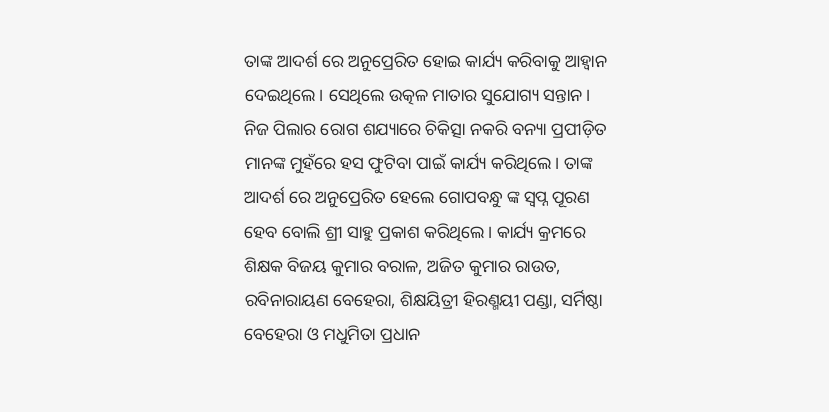ତାଙ୍କ ଆଦର୍ଶ ରେ ଅନୁପ୍ରେରିତ ହୋଇ କାର୍ଯ୍ୟ କରିବାକୁ ଆହ୍ୱାନ ଦେଇଥିଲେ। ସେଥିଲେ ଉତ୍କଳ ମାତାର ସୁଯୋଗ୍ୟ ସନ୍ତାନ।
ନିଜ ପିଲାର ରୋଗ ଶଯ୍ୟାରେ ଚିକିତ୍ସା ନକରି ବନ୍ୟା ପ୍ରପୀଡ଼ିତ ମାନଙ୍କ ମୁହଁରେ ହସ ଫୁଟିବା ପାଇଁ କାର୍ଯ୍ୟ କରିଥିଲେ। ତାଙ୍କ ଆଦର୍ଶ ରେ ଅନୁପ୍ରେରିତ ହେଲେ ଗୋପବନ୍ଧୁ ଙ୍କ ସ୍ବପ୍ନ ପୂରଣ ହେବ ବୋଲି ଶ୍ରୀ ସାହୁ ପ୍ରକାଶ କରିଥିଲେ। କାର୍ଯ୍ୟ କ୍ରମରେ ଶିକ୍ଷକ ବିଜୟ କୁମାର ବରାଳ, ଅଜିତ କୁମାର ରାଉତ, ରବିନାରାୟଣ ବେହେରା, ଶିକ୍ଷୟିତ୍ରୀ ହିରଣ୍ମୟୀ ପଣ୍ଡା, ସର୍ମିଷ୍ଠା ବେହେରା ଓ ମଧୁମିତା ପ୍ରଧାନ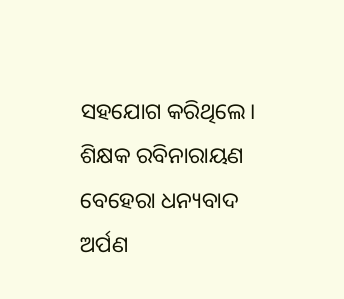ସହଯୋଗ କରିଥିଲେ। ଶିକ୍ଷକ ରବିନାରାୟଣ ବେହେରା ଧନ୍ୟବାଦ ଅର୍ପଣ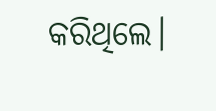କରିଥିଲେ।